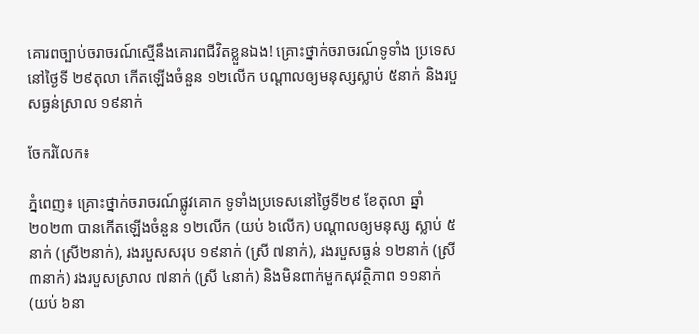គោរពច្បាប់ចរាចរណ៍ស្មើនឹងគោរពជីវិតខ្លួនឯង! គ្រោះថ្នាក់ចរាចរណ៍ទូទាំង ប្រទេសនៅថ្ងៃទី ២៩តុលា កើតឡើងចំនួន ១២លើក បណ្តាលឲ្យមនុស្សស្លាប់ ៥នាក់ និងរបួសធ្ងន់ស្រាល ១៩នាក់

ចែករំលែក៖

ភ្នំពេញ៖ គ្រោះថ្នាក់ចរាចរណ៍ផ្លូវគោក ទូទាំងប្រទេសនៅថ្ងៃទី២៩ ខែតុលា ឆ្នាំ២០២៣ បានកើតឡើងចំនួន ១២លើក (យប់ ៦លើក) បណ្តាលឲ្យមនុស្ស ស្លាប់ ៥នាក់ (ស្រី២នាក់), រងរបួសសរុប ១៩នាក់ (ស្រី ៧នាក់), រងរបួសធ្ងន់ ១២នាក់ (ស្រី ៣នាក់) រងរបួសស្រាល ៧នាក់ (ស្រី ៤នាក់) និងមិនពាក់មួកសុវត្ថិភាព ១១នាក់ (យប់ ៦នា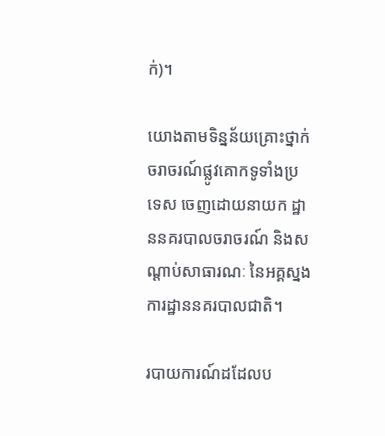ក់)។

យោងតាមទិន្នន័យគ្រោះថ្នាក់ចរាចរណ៍ផ្លូវគោកទូទាំងប្រទេស ចេញដោយនាយក ដ្ឋាននគរបាលចរាចរណ៍ និងសណ្តាប់សាធារណៈ នៃអគ្គស្នងការដ្ឋាននគរបាលជាតិ។

របាយការណ៍ដដែលប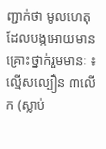ញ្ជាក់ថា មូលហេតុដែលបង្កអោយមានគ្រោះថ្នាក់រួមមានៈ ៖ ល្មើសល្បឿន ៣លើក (ស្លាប់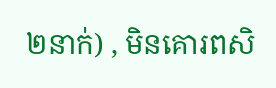២នាក់) , មិនគោរពសិ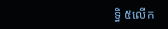ទ្ធិ ៥លើក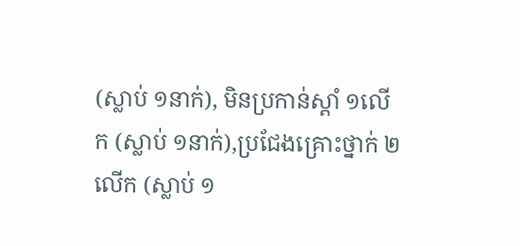(ស្លាប់ ១នាក់), មិនប្រកាន់ស្តាំ ១លើក (ស្លាប់ ១នាក់),ប្រជែងគ្រោះថ្នាក់ ២លើក (ស្លាប់ ១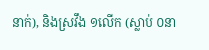នាក់), និងស្រវឹង ១លើក (ស្លាប់ ០នា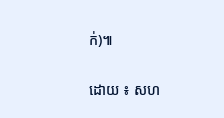ក់)៕

ដោយ ៖ សហ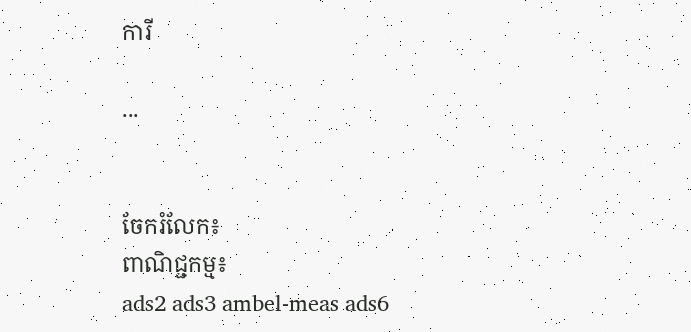ការី

...


ចែករំលែក៖
ពាណិជ្ជកម្ម៖
ads2 ads3 ambel-meas ads6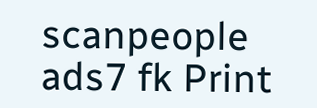scanpeople ads7 fk Print